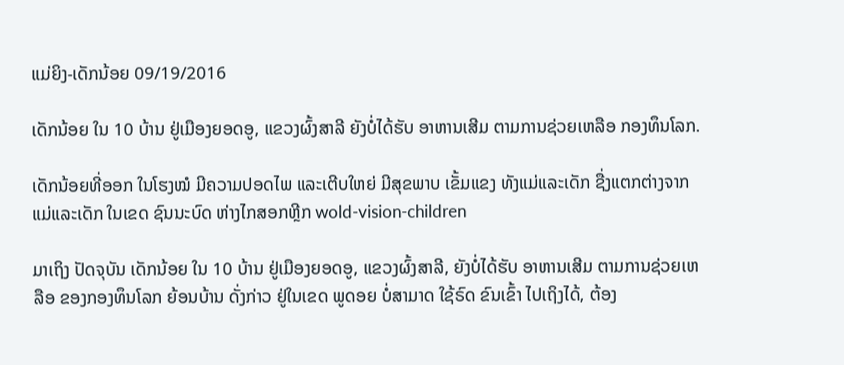ແມ່ຍິງ-ເດັກນ້ອຍ 09/19/2016

ເດັກນ້ອຍ ໃນ 10 ບ້ານ ຢູ່ເມືອງຍອດອູ, ແຂວງຜົ້ງສາລີ ຍັງບໍ່ໄດ້ຮັບ ອາຫານເສີມ ຕາມການຊ່ວຍເຫລືອ ກອງທຶນໂລກ.

ເດັກນ້ອຍທີ່ອອກ ໃນໂຮງໝໍ ມີຄວາມປອດໄພ ແລະເຕີບໃຫຍ່ ມີສຸຂພາບ ເຂັ້ມແຂງ ທັງແມ່ແລະເດັກ ຊື່ງແຕກຕ່າງຈາກ ແມ່ແລະເດັກ ໃນເຂດ ຊົນນະບົດ ຫ່າງໄກສອກຫຼີກ wold-vision-children

ມາເຖິງ ປັດຈຸບັນ ເດັກນ້ອຍ ໃນ 10 ບ້ານ ຢູ່ເມືອງຍອດອູ, ແຂວງຜົ້ງສາລີ, ຍັງບໍ່ໄດ້ຮັບ ອາຫານເສີມ ຕາມການຊ່ວຍເຫລືອ ຂອງກອງທຶນໂລກ ຍ້ອນບ້ານ ດັ່ງກ່າວ ຢູ່ໃນເຂດ ພູດອຍ ບໍ່ສາມາດ ໃຊ້ຣົດ ຂົນເຂົ້າ ໄປເຖິງໄດ້, ຕ້ອງ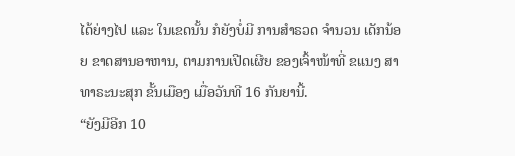ໄດ້ຍ່າງໄປ ແລະ ໃນເຂດນັ້ນ ກໍຍັງບໍ່ມີ ການສໍາຣວດ ຈໍານວນ ເດັກນ້ອຍ ຂາດສານອາຫານ, ຕາມການເປີດເຜີຍ ຂອງເຈົ້າໜ້າທີ່ ຂແນງ ສາທາຣະນະສຸກ ຂັ້ນເມືອງ ເມື່ອວັນທີ 16 ກັນຍານີ້.
“ຍັງມີອີກ 10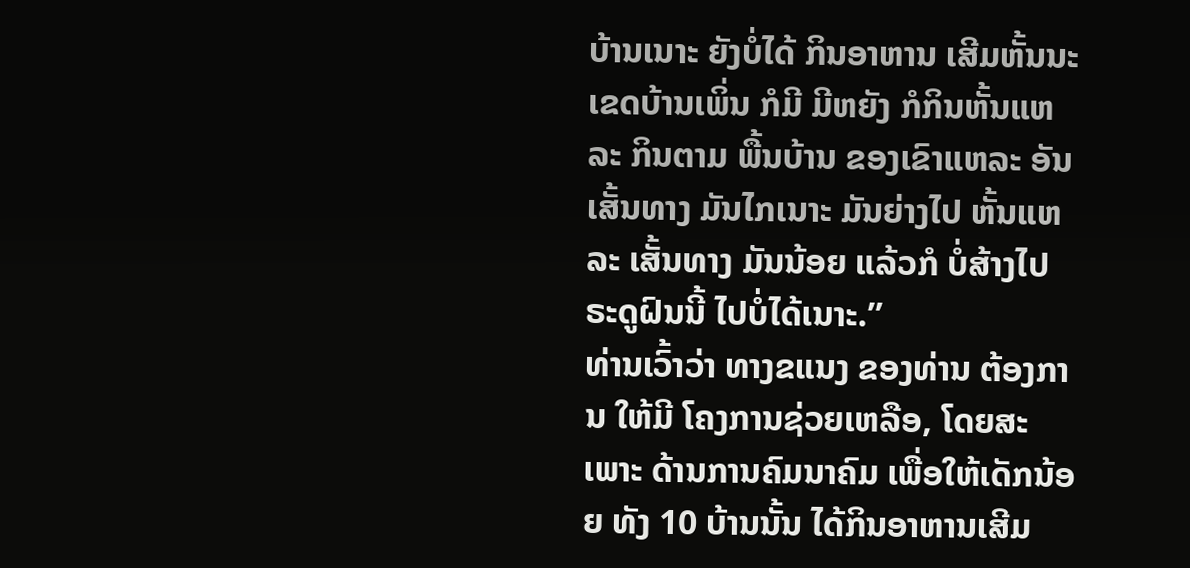ບ້ານເນາະ ຍັງບໍ່ໄດ້ ກິນອາຫານ ເສີມຫັ້ນນະ ເຂດບ້ານເພິ່ນ ກໍມີ ມີຫຍັງ ກໍກິນຫັ້ນແຫລະ ກິນຕາມ ພື້ນບ້ານ ຂອງເຂົາແຫລະ ອັນເສັ້ນທາງ ມັນໄກເນາະ ມັນຍ່າງໄປ ຫັ້ນແຫລະ ເສັ້ນທາງ ມັນນ້ອຍ ແລ້ວກໍ ບໍ່ສ້າງໄປ ຣະດູຝົນນີ້ ໄປບໍ່ໄດ້ເນາະ.”
ທ່ານເວົ້າວ່າ ທາງຂແນງ ຂອງທ່ານ ຕ້ອງການ ໃຫ້ມີ ໂຄງການຊ່ວຍເຫລືອ, ໂດຍສະເພາະ ດ້ານການຄົມນາຄົມ ເພື່ອໃຫ້ເດັກນ້ອຍ ທັງ 10 ບ້ານນັ້ນ ໄດ້ກິນອາຫານເສີມ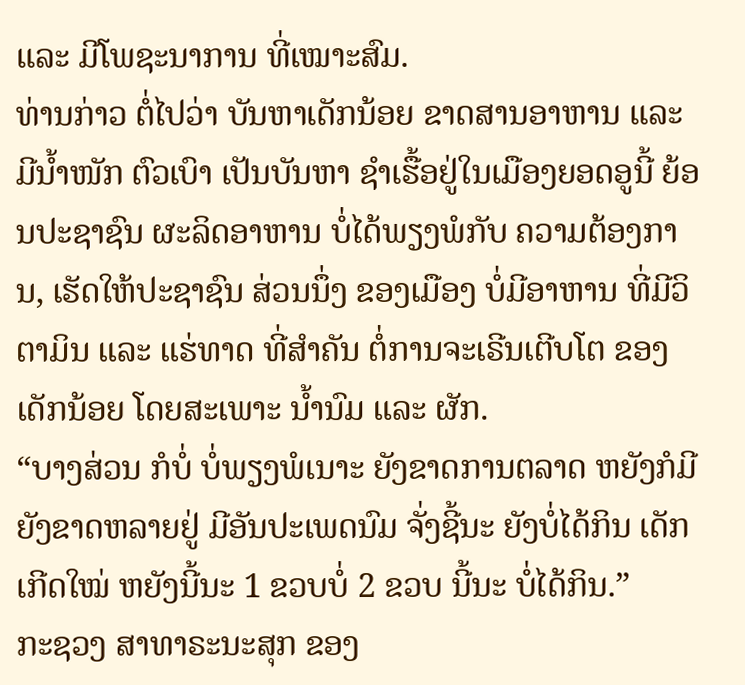ແລະ ມີໂພຊະນາການ ທີ່ເໝາະສົມ.
ທ່ານກ່າວ ຕໍ່ໄປວ່າ ບັນຫາເດັກນ້ອຍ ຂາດສານອາຫານ ແລະ ມີນໍ້າໜັກ ຕົວເບົາ ເປັນບັນຫາ ຊໍາເຮື້ອຢູ່ໃນເມືອງຍອດອູນີ້ ຍ້ອນປະຊາຊົນ ຜະລິດອາຫານ ບໍ່ໄດ້ພຽງພໍກັບ ຄວາມຕ້ອງການ, ເຮັດໃຫ້ປະຊາຊົນ ສ່ວນນຶ່ງ ຂອງເມືອງ ບໍ່ມີອາຫານ ທີ່ມີວິຕາມິນ ແລະ ແຮ່ທາດ ທີ່ສໍາຄັນ ຕໍ່ການຈະເຣີນເຕີບໂຕ ຂອງເດັກນ້ອຍ ໂດຍສະເພາະ ນໍ້ານົມ ແລະ ຜັກ.
“ບາງສ່ວນ ກໍບໍ່ ບໍ່ພຽງພໍເນາະ ຍັງຂາດການຕລາດ ຫຍັງກໍມີ ຍັງຂາດຫລາຍຢູ່ ມີອັນປະເພດນົມ ຈັ່ງຊີ້ນະ ຍັງບໍ່ໄດ້ກິນ ເດັກເກີດໃໝ່ ຫຍັງນີ້ນະ 1 ຂວບບໍ່ 2 ຂວບ ນີ້ນະ ບໍ່ໄດ້ກິນ.”
ກະຊວງ ສາທາຣະນະສຸກ ຂອງ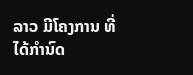ລາວ ມີໂຄງການ ທີ່ໄດ້ກໍານົດ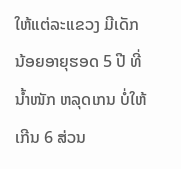ໃຫ້ແຕ່ລະແຂວງ ມີເດັກ ນ້ອຍອາຍຸຮອດ 5 ປີ ທີ່ນໍ້າໜັກ ຫລຸດເກນ ບໍ່ໃຫ້ເກີນ 6 ສ່ວນ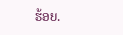ຮ້ອຍ.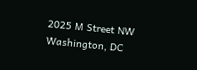2025 M Street NW
Washington, DC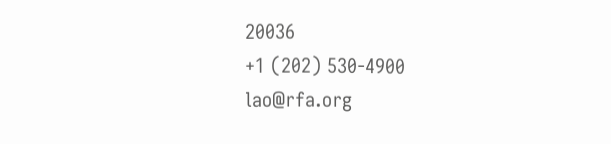20036
+1 (202) 530-4900
lao@rfa.org